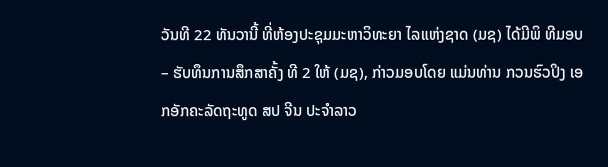ວັນທີ 22 ທັນວານີ້ ທີ່ຫ້ອງປະຊຸມມະຫາວິທະຍາ ໄລແຫ່ງຊາດ (ມຊ) ໄດ້ມີພິ ທີມອບ – ຮັບທຶນການສຶກສາຄັ້ງ ທີ 2 ໃຫ້ (ມຊ), ກ່າວມອບໂດຍ ແມ່ນທ່ານ ກວນຮົວປິງ ເອກອັກຄະລັດຖະທູດ ສປ ຈີນ ປະຈຳລາວ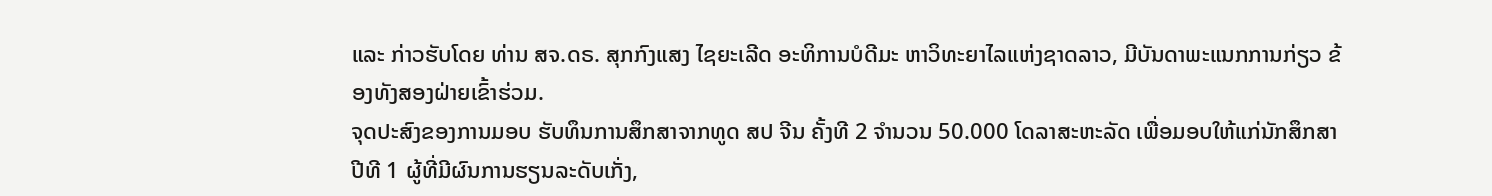ແລະ ກ່າວຮັບໂດຍ ທ່ານ ສຈ.ດຣ. ສຸກກົງແສງ ໄຊຍະເລີດ ອະທິການບໍດີມະ ຫາວິທະຍາໄລແຫ່ງຊາດລາວ, ມີບັນດາພະແນກການກ່ຽວ ຂ້ອງທັງສອງຝ່າຍເຂົ້າຮ່ວມ.
ຈຸດປະສົງຂອງການມອບ ຮັບທຶນການສຶກສາຈາກທູດ ສປ ຈີນ ຄັ້ງທີ 2 ຈຳນວນ 50.000 ໂດລາສະຫະລັດ ເພື່ອມອບໃຫ້ແກ່ນັກສຶກສາປີທີ 1 ຜູ້ທີ່ມີຜົນການຮຽນລະດັບເກັ່ງ,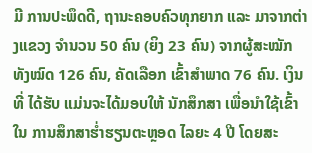ມີ ການປະພຶດດີ, ຖານະຄອບຄົວທຸກຍາກ ແລະ ມາຈາກຕ່າງແຂວງ ຈຳນວນ 50 ຄົນ (ຍິງ 23 ຄົນ) ຈາກຜູ້ສະໝັກ ທັງໝົດ 126 ຄົນ, ຄັດເລືອກ ເຂົ້າສຳພາດ 76 ຄົນ. ເງິນທີ່ ໄດ້ຮັບ ແມ່ນຈະໄດ້ມອບໃຫ້ ນັກສຶກສາ ເພື່ອນຳໃຊ້ເຂົ້າໃນ ການສຶກສາຮ່ຳຮຽນຕະຫຼອດ ໄລຍະ 4 ປີ ໂດຍສະ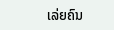ເລ່ຍຄົນ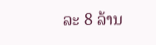ລະ 8 ລ້ານ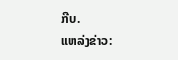ກີບ.
ແຫລ່ງຂ່າວ: